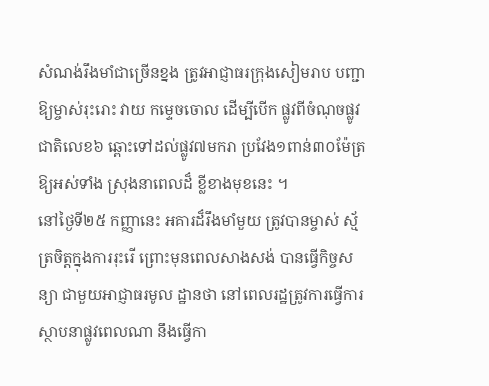សំណង់រឹងមាំជាច្រើនខ្នង ត្រូវអាជ្ញាធរក្រុងសៀមរាប បញ្ជាឱ្យម្ចាស់រុះរោះ វាយ កម្ទេចចោល ដើម្បីបើក ផ្លូវពីចំណុចផ្លូវជាតិលេខ៦ ឆ្ពោះទៅដល់ផ្លូវ៧មករា ប្រវែង១ពាន់៣០ម៉ែត្រ ឱ្យអស់ទាំង ស្រុងនាពេលដ៏ ខ្លីខាងមុខនេះ ។
នៅថ្ងៃទី២៥ កញ្ញានេះ អគារដ៏រឹងមាំមួយ ត្រូវបានម្ចាស់ ស្ម័ត្រចិត្តក្នុងការរុះរើ ព្រោះមុនពេលសាងសង់ បានធ្វើកិច្ចសន្យា ជាមួយអាជ្ញាធរមូល ដ្ឋានថា នៅពេលរដ្ឋត្រូវការធ្វើការ ស្ថាបនាផ្លូវពេលណា នឹងធ្វើកា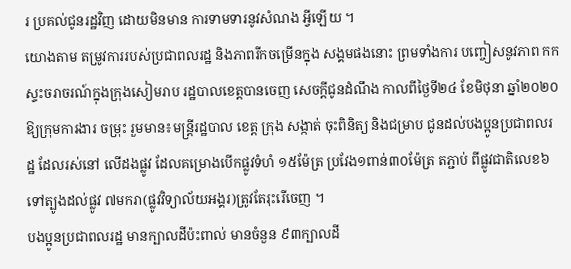រ ប្រគល់ជូនរដ្ឋវិញ ដោយមិនមាន ការទាមទារនូវសំណង អ្វីឡើយ ។
យោងតាម តម្រូវការរបស់ប្រជាពលរដ្ឋ និងភាពរីកចម្រើនក្នុង សង្គមផងនោះ ព្រមទាំងការ បញ្ចៀសនូវភាព កកស្ទះចរាចរណ៍ក្នុងក្រុងសៀមរាប រដ្ឋបាលខេត្តបានចេញ សេចក្តីជូនដំណឹង កាលពីថ្ងៃទី២៤ ខែមិថុនា ឆ្នាំ២០២០ ឱ្យក្រុមការងារ ចម្រុះ រួមមាន៖មន្រ្តីរដ្ឋបាល ខេត្ត ក្រុង សង្កាត់ ចុះពិនិត្យ និងជម្រាប ជូនដល់បងប្អូនប្រជាពលរដ្ឋ ដែលរស់នៅ លើដងផ្លូវ ដែលគម្រោងបើកផ្លូវទំហំ ១៥ម៉ែត្រ ប្រវែង១ពាន់៣០ម៉ែត្រ តភ្ជាប់ ពីផ្លូវជាតិលេខ៦ទៅត្បូងដល់ផ្លូវ ៧មករា(ផ្លូវវិទ្យាល័យអង្គរ)ត្រូវតែរុះរើចេញ ។
បងប្អូនប្រជាពលរដ្ឋ មានក្បាលដីប៉ះពាល់ មានចំនួន ៩៣ក្បាលដី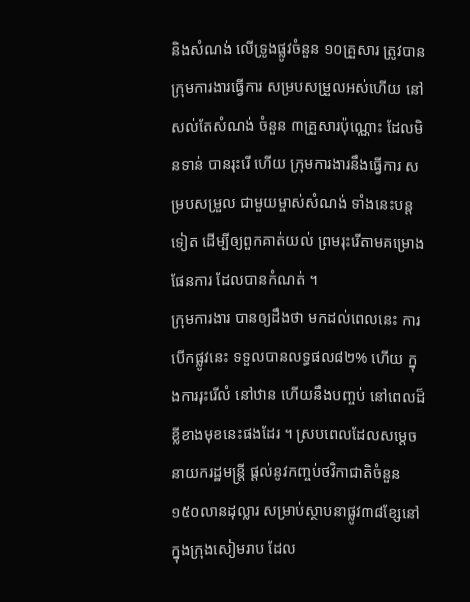និងសំណង់ លើទ្រូងផ្លូវចំនួន ១០គ្រួសារ ត្រូវបាន ក្រុមការងារធ្វើការ សម្របសម្រួលអស់ហើយ នៅសល់តែសំណង់ ចំនួន ៣គ្រួសារប៉ុណ្ណោះ ដែលមិនទាន់ បានរុះរើ ហើយ ក្រុមការងារនឹងធ្វើការ សម្របសម្រួល ជាមួយម្ចាស់សំណង់ ទាំងនេះបន្តទៀត ដើម្បីឲ្យពួកគាត់យល់ ព្រមរុះរើតាមគម្រោង ផែនការ ដែលបានកំណត់ ។
ក្រុមការងារ បានឲ្យដឹងថា មកដល់ពេលនេះ ការបើកផ្លូវនេះ ទទួលបានលទ្ធផល៨២% ហើយ ក្នុងការរុះរើលំ នៅឋាន ហើយនឹងបញ្ចប់ នៅពេលដ៏ខ្លីខាងមុខនេះផងដែរ ។ ស្របពេលដែលសម្តេចនាយករដ្ឋមន្ត្រី ផ្តល់នូវកញ្ចប់ថវិកាជាតិចំនួន១៥០លានដុល្លារ សម្រាប់ស្ថាបនាផ្លូវ៣៨ខ្សែនៅក្នុងក្រុងសៀមរាប ដែល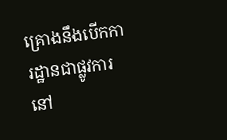គ្រោងនឹងបើកការដ្ឋានជាផ្លូវការនៅ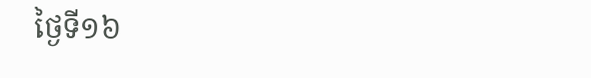ថ្ងៃទី១៦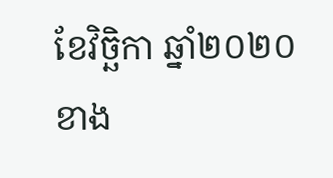ខែវិច្ឆិកា ឆ្នាំ២០២០ ខាង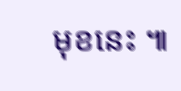មុខនេះ ៕